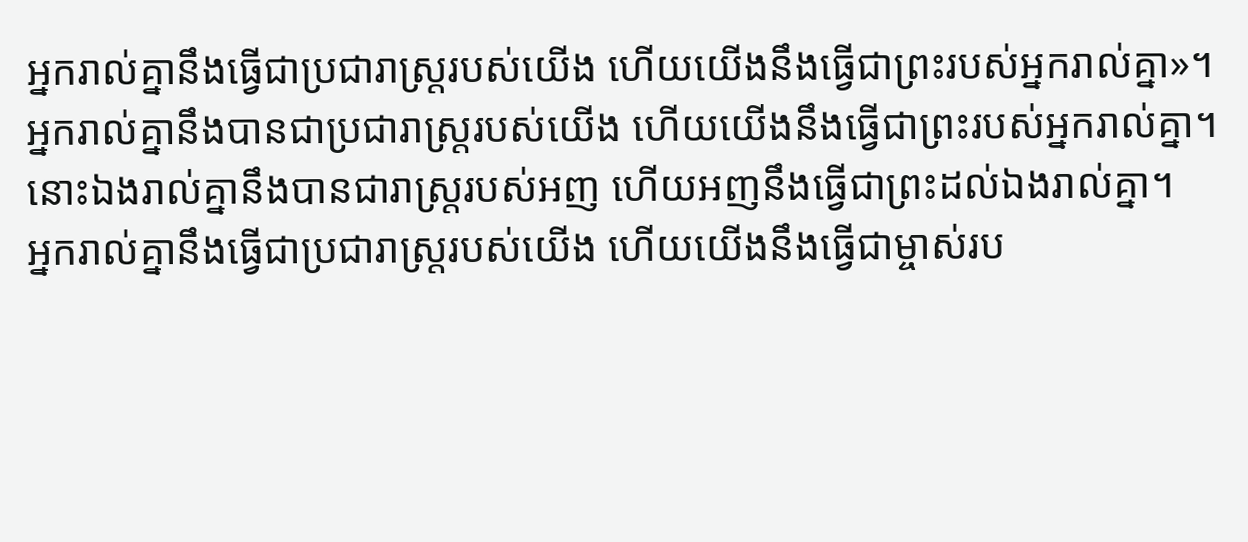អ្នករាល់គ្នានឹងធ្វើជាប្រជារាស្ត្ររបស់យើង ហើយយើងនឹងធ្វើជាព្រះរបស់អ្នករាល់គ្នា»។
អ្នករាល់គ្នានឹងបានជាប្រជារាស្ត្ររបស់យើង ហើយយើងនឹងធ្វើជាព្រះរបស់អ្នករាល់គ្នា។
នោះឯងរាល់គ្នានឹងបានជារាស្ត្ររបស់អញ ហើយអញនឹងធ្វើជាព្រះដល់ឯងរាល់គ្នា។
អ្នករាល់គ្នានឹងធ្វើជាប្រជារាស្ត្ររបស់យើង ហើយយើងនឹងធ្វើជាម្ចាស់រប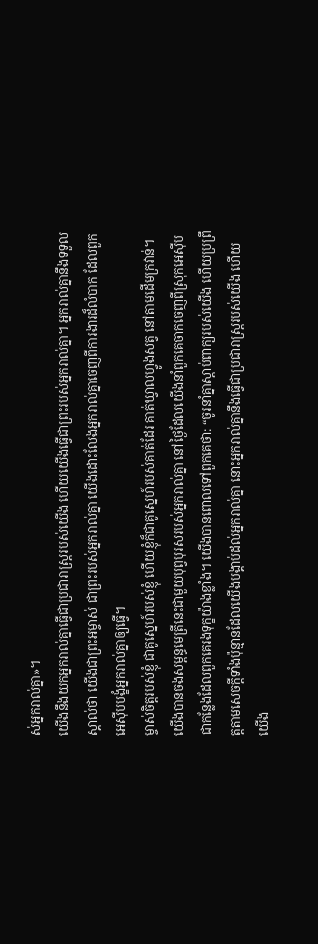ស់អ្នករាល់គ្នា»។
យើងនឹងយកអ្នករាល់គ្នាធ្វើជាប្រជារាស្ត្ររបស់យើង ហើយយើងធ្វើជាព្រះរបស់អ្នករាល់គ្នា។ អ្នករាល់គ្នានឹងទទួលស្គាល់ថា យើងជាព្រះអម្ចាស់ ជាព្រះរបស់អ្នករាល់គ្នា យើងដោះលែងអ្នករាល់គ្នាចេញពីការងារដ៏លំបាក ដែលពួកអេស៊ីបបង្ខំអ្នករាល់គ្នាឲ្យធ្វើ។
ម្ចាស់ចិត្តរបស់ខ្ញុំ ជាគូស្នេហ៍របស់ខ្ញុំ ហើយខ្ញុំក៏ជាគូស្នេហ៍របស់គាត់ដែរ គាត់ឃ្វាលហ្វូងសត្វ នៅតាមដើមក្រវាន់។
យើងបានចងសម្ពន្ធមេត្រីនេះជាមួយបុព្វបុរសរបស់អ្នករាល់គ្នា នៅថ្ងៃដែលយើងនាំពួកគេចាកចេញពីស្រុកអេស៊ីប ជាកន្លែងដែលពួកគេរងទុក្ខយ៉ាងខ្លាំង។ យើងបានពោលទៅពួកគេថា: “ចូរនាំគ្នាស្ដាប់ពាក្យរបស់យើង ហើយប្រព្រឹត្តតាមសេចក្ដីទាំងប៉ុន្មានដែលយើងបង្គាប់ដល់អ្នករាល់គ្នា នោះអ្នករាល់គ្នានឹងធ្វើជាប្រជារាស្ដ្ររបស់យើង ហើយយើង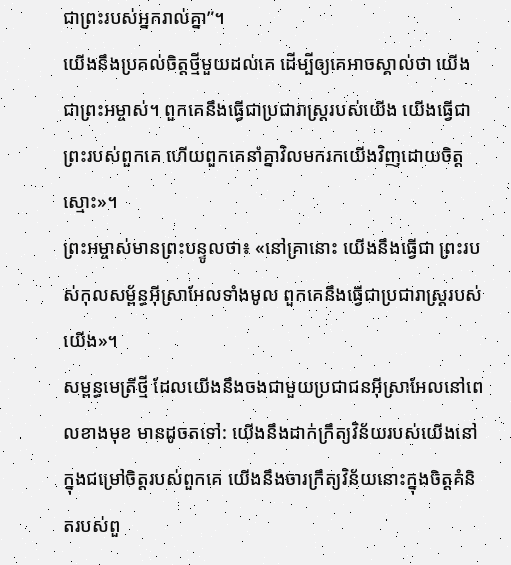ជាព្រះរបស់អ្នករាល់គ្នា”។
យើងនឹងប្រគល់ចិត្តថ្មីមួយដល់គេ ដើម្បីឲ្យគេអាចស្គាល់ថា យើងជាព្រះអម្ចាស់។ ពួកគេនឹងធ្វើជាប្រជារាស្ត្ររបស់យើង យើងធ្វើជាព្រះរបស់ពួកគេ ហើយពួកគេនាំគ្នាវិលមករកយើងវិញដោយចិត្តស្មោះ»។
ព្រះអម្ចាស់មានព្រះបន្ទូលថា៖ «នៅគ្រានោះ យើងនឹងធ្វើជា ព្រះរបស់កុលសម្ព័ន្ធអ៊ីស្រាអែលទាំងមូល ពួកគេនឹងធ្វើជាប្រជារាស្ត្ររបស់យើង»។
សម្ពន្ធមេត្រីថ្មី ដែលយើងនឹងចងជាមួយប្រជាជនអ៊ីស្រាអែលនៅពេលខាងមុខ មានដូចតទៅ: យើងនឹងដាក់ក្រឹត្យវិន័យរបស់យើងនៅក្នុងជម្រៅចិត្តរបស់ពួកគេ យើងនឹងចារក្រឹត្យវិន័យនោះក្នុងចិត្តគំនិតរបស់ពួ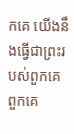កគេ យើងនឹងធ្វើជាព្រះរបស់ពួកគេ ពួកគេ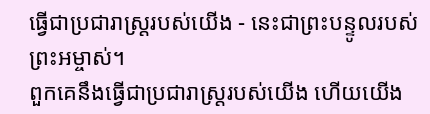ធ្វើជាប្រជារាស្ត្ររបស់យើង - នេះជាព្រះបន្ទូលរបស់ព្រះអម្ចាស់។
ពួកគេនឹងធ្វើជាប្រជារាស្ត្ររបស់យើង ហើយយើង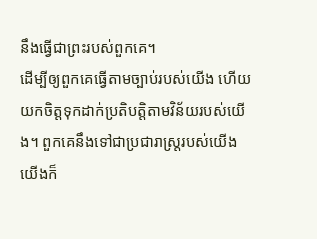នឹងធ្វើជាព្រះរបស់ពួកគេ។
ដើម្បីឲ្យពួកគេធ្វើតាមច្បាប់របស់យើង ហើយយកចិត្តទុកដាក់ប្រតិបត្តិតាមវិន័យរបស់យើង។ ពួកគេនឹងទៅជាប្រជារាស្ត្ររបស់យើង យើងក៏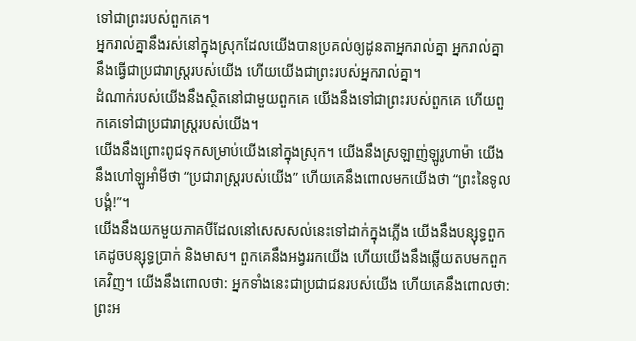ទៅជាព្រះរបស់ពួកគេ។
អ្នករាល់គ្នានឹងរស់នៅក្នុងស្រុកដែលយើងបានប្រគល់ឲ្យដូនតាអ្នករាល់គ្នា អ្នករាល់គ្នានឹងធ្វើជាប្រជារាស្ត្ររបស់យើង ហើយយើងជាព្រះរបស់អ្នករាល់គ្នា។
ដំណាក់របស់យើងនឹងស្ថិតនៅជាមួយពួកគេ យើងនឹងទៅជាព្រះរបស់ពួកគេ ហើយពួកគេទៅជាប្រជារាស្ត្ររបស់យើង។
យើងនឹងព្រោះពូជទុកសម្រាប់យើងនៅក្នុងស្រុក។ យើងនឹងស្រឡាញ់ឡូរូហាម៉ា យើងនឹងហៅឡូអាំមីថា “ប្រជារាស្ដ្ររបស់យើង” ហើយគេនឹងពោលមកយើងថា “ព្រះនៃទូលបង្គំ!”។
យើងនឹងយកមួយភាគបីដែលនៅសេសសល់នេះទៅដាក់ក្នុងភ្លើង យើងនឹងបន្សុទ្ធពួកគេដូចបន្សុទ្ធប្រាក់ និងមាស។ ពួកគេនឹងអង្វររកយើង ហើយយើងនឹងឆ្លើយតបមកពួកគេវិញ។ យើងនឹងពោលថា: អ្នកទាំងនេះជាប្រជាជនរបស់យើង ហើយគេនឹងពោលថា: ព្រះអ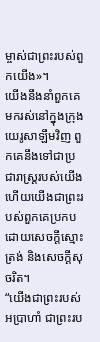ម្ចាស់ជាព្រះរបស់ពួកយើង»។
យើងនឹងនាំពួកគេមករស់នៅក្នុងក្រុងយេរូសាឡឹមវិញ ពួកគេនឹងទៅជាប្រជារាស្ត្ររបស់យើង ហើយយើងជាព្រះរបស់ពួកគេប្រកបដោយសេចក្ដីស្មោះត្រង់ និងសេចក្ដីសុចរិត។
“យើងជាព្រះរបស់អប្រាហាំ ជាព្រះរប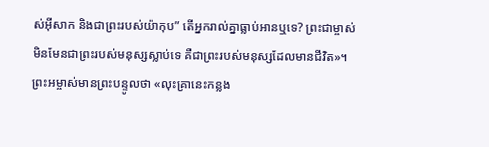ស់អ៊ីសាក និងជាព្រះរបស់យ៉ាកុប” តើអ្នករាល់គ្នាធ្លាប់អានឬទេ? ព្រះជាម្ចាស់មិនមែនជាព្រះរបស់មនុស្សស្លាប់ទេ គឺជាព្រះរបស់មនុស្សដែលមានជីវិត»។
ព្រះអម្ចាស់មានព្រះបន្ទូលថា «លុះគ្រានេះកន្លង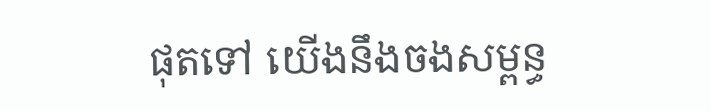ផុតទៅ យើងនឹងចងសម្ពន្ធ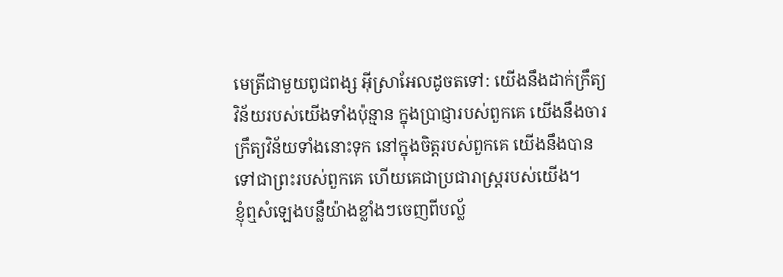មេត្រីជាមួយពូជពង្ស អ៊ីស្រាអែលដូចតទៅ: យើងនឹងដាក់ក្រឹត្យវិន័យរបស់យើងទាំងប៉ុន្មាន ក្នុងប្រាជ្ញារបស់ពួកគេ យើងនឹងចារក្រឹត្យវិន័យទាំងនោះទុក នៅក្នុងចិត្តរបស់ពួកគេ យើងនឹងបានទៅជាព្រះរបស់ពួកគេ ហើយគេជាប្រជារាស្ត្ររបស់យើង។
ខ្ញុំឮសំឡេងបន្លឺយ៉ាងខ្លាំងៗចេញពីបល្ល័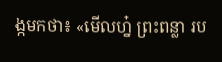ង្កមកថា៖ «មើលហ្ន៎ ព្រះពន្លា រប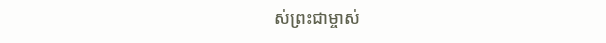ស់ព្រះជាម្ចាស់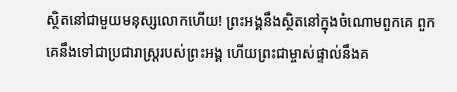ស្ថិតនៅជាមួយមនុស្សលោកហើយ! ព្រះអង្គនឹងស្ថិតនៅក្នុងចំណោមពួកគេ ពួកគេនឹងទៅជាប្រជារាស្ដ្ររបស់ព្រះអង្គ ហើយព្រះជាម្ចាស់ផ្ទាល់នឹងគ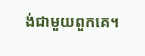ង់ជាមួយពួកគេ។